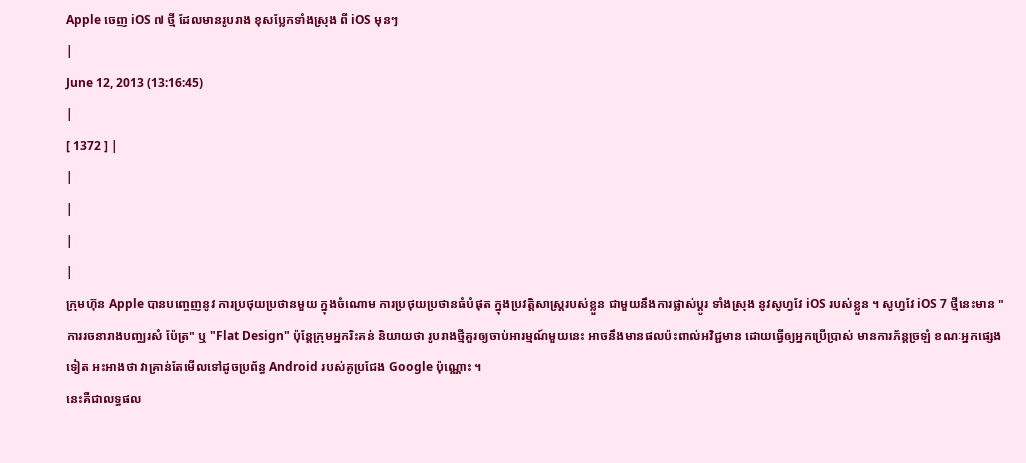Apple ចេញ iOS ៧ ថ្មី ដែលមានរូបរាង ខុសប្លែកទាំងស្រុង ពី iOS មុនៗ
|
June 12, 2013 (13:16:45)
|
[ 1372 ] |
|
|
|
|
ក្រុមហ៊ុន Apple បានបញ្ចេញនូវ ការប្រថុយប្រថានមួយ ក្នុងចំណោម ការប្រថុយប្រថានធំបំផុត ក្នុងប្រវត្តិសាស្ត្ររបស់ខ្លួន ជាមួយនឹងការផ្លាស់ប្តូរ ទាំងស្រុង នូវសូហ្វវែ iOS របស់ខ្លួន ។ សូហ្វវែ iOS 7 ថ្មីនេះមាន "ការរចនារាងបញ្ឈរសំ ប៉ែត្រ" ឬ "Flat Design" ប៉ុន្តែក្រុមអ្នករិះគន់ និយាយថា រូបរាងថ្មីគួរឲ្យចាប់អារម្មណ៍មួយនេះ អាចនឹងមានផលប៉ះពាល់អវិជ្ជមាន ដោយធ្វើឲ្យអ្នកប្រើប្រាស់ មានការភ័ន្តច្រឡំ ខណៈអ្នកផ្សេងទៀត អះអាងថា វាគ្រាន់តែមើលទៅដូចប្រព័ន្ធ Android របស់គូប្រជែង Google ប៉ុណ្ណោះ ។
នេះគឺជាលទ្ធផល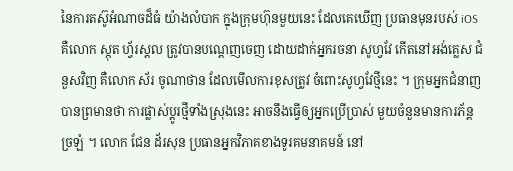នៃការតស៊ូអំណាចដ៏ធំ យ៉ាងលំបាក ក្នុងក្រុមហ៊ុនមួយនេះ ដែលគេឃើញ ប្រធានមុនរបស់ iOS គឺលោក ស្កុត ហ្វ័រស្តល ត្រូវបានបណ្តេញចេញ ដោយដាក់អ្នករចនា សូហ្វវែ កើតនៅអង់គ្លេស ជំនួសវិញ គឺលោក ស័រ ចូណាថាន ដែលមើលការខុសត្រូវ ចំពោះសូហ្វវែថ្មីនេះ ។ ក្រុមអ្នកជំនាញបានព្រមានថា ការផ្លាស់ប្តូរថ្មីទាំងស្រុងនេះ អាចនឹងធ្វើឲ្យអ្នកប្រើប្រាស់ មួយចំនួនមានការភ័ន្តច្រឡំ ។ លោក ជែន ដ័រសុន ប្រធានអ្នកវិភាគខាងទូរគមនាគមន៍ នៅ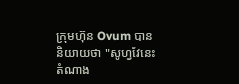ក្រុមហ៊ុន Ovum បាននិយាយថា "សូហ្វវែនេះ តំណាង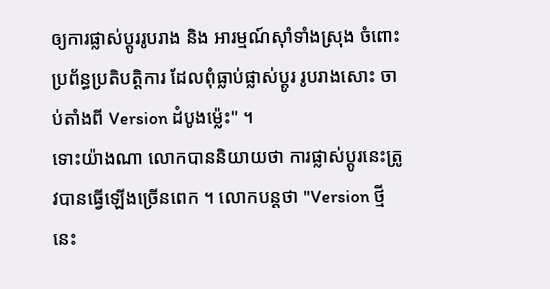ឲ្យការផ្លាស់ប្តូររូបរាង និង អារម្មណ៍ស៊ាំទាំងស្រុង ចំពោះប្រព័ន្ធប្រតិបត្តិការ ដែលពុំធ្លាប់ផ្លាស់ប្តូរ រូបរាងសោះ ចាប់តាំងពី Version ដំបូងម្ល៉េះ" ។
ទោះយ៉ាងណា លោកបាននិយាយថា ការផ្លាស់ប្តូរនេះត្រូវបានធ្វើឡើងច្រើនពេក ។ លោកបន្តថា "Version ថ្មីនេះ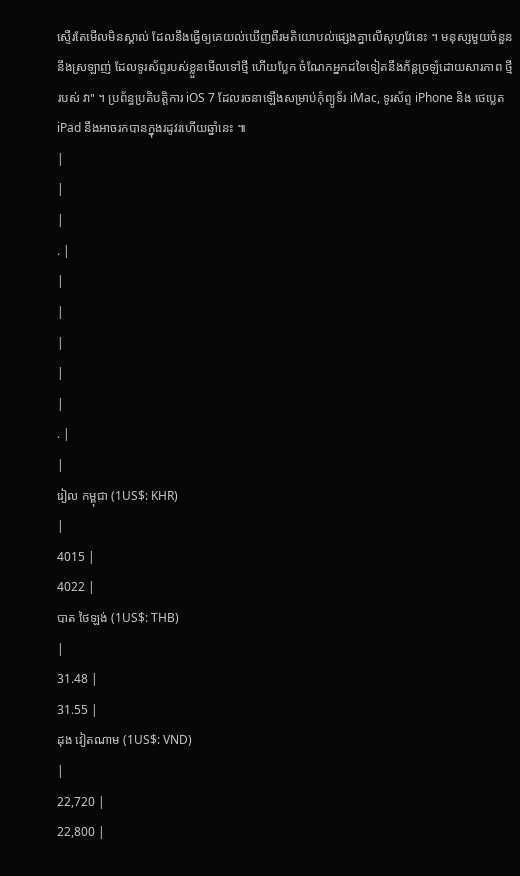ស្ទើរតែមើលមិនស្គាល់ ដែលនឹងធ្វើឲ្យគេយល់ឃើញពីរមតិយោបល់ផ្សេងគ្នាលើសូហ្វវែនេះ ។ មនុស្សមួយចំនួននឹងស្រឡាញ់ ដែលទូរស័ព្ទរបស់ខ្លួនមើលទៅថ្មី ហើយប្លែក ចំណែកអ្នកដទៃទៀតនឹងភ័ន្តច្រឡំដោយសារភាព ថ្មីរបស់ វា" ។ ប្រព័ន្ធប្រតិបត្តិការ iOS 7 ដែលរចនាឡើងសម្រាប់កុំព្យូទ័រ iMac, ទូរស័ព្ទ iPhone និង ថេប្លេត iPad នឹងអាចរកបានក្នុងរដូវរហើយឆ្នាំនេះ ៕
|
|
|
. |
|
|
|
|
|
. |
|
រៀល កម្ពុជា (1US$: KHR)
|
4015 |
4022 |
បាត ថៃឡង់ (1US$: THB)
|
31.48 |
31.55 |
ដុង វៀតណាម (1US$: VND)
|
22,720 |
22,800 |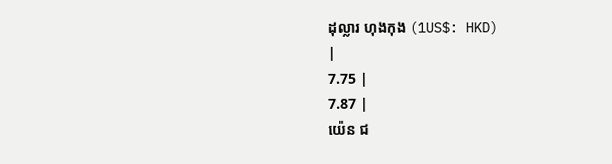ដុល្លារ ហុងកុង (1US$: HKD)
|
7.75 |
7.87 |
យ៉េន ជ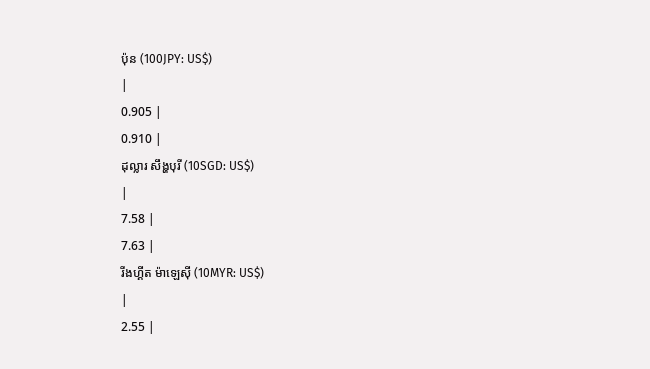ប៉ុន (100JPY: US$)
|
0.905 |
0.910 |
ដុល្លារ សឹង្ហបុរី (10SGD: US$)
|
7.58 |
7.63 |
រីងហ្គីត ម៉ាឡេស៊ី (10MYR: US$)
|
2.55 |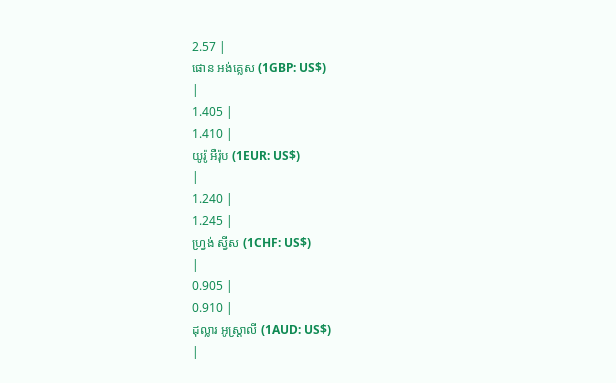2.57 |
ផោន អង់គ្លេស (1GBP: US$)
|
1.405 |
1.410 |
យូរ៉ូ អឺរ៉ុប (1EUR: US$)
|
1.240 |
1.245 |
ហ្វ្រង់ ស្វីស (1CHF: US$)
|
0.905 |
0.910 |
ដុល្លារ អូស្ត្រាលី (1AUD: US$)
|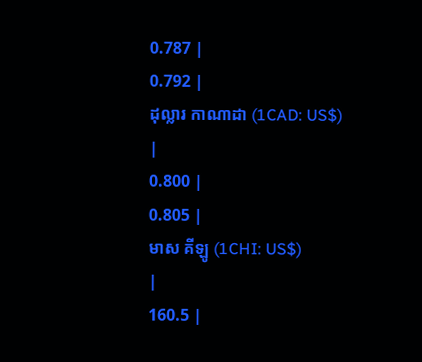0.787 |
0.792 |
ដុល្លារ កាណាដា (1CAD: US$)
|
0.800 |
0.805 |
មាស គីឡូ (1CHI: US$)
|
160.5 |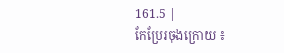161.5 |
កែប្រែរចុងក្រោយ ៖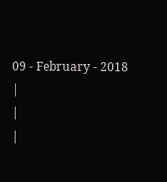09 - February - 2018
|
|
|